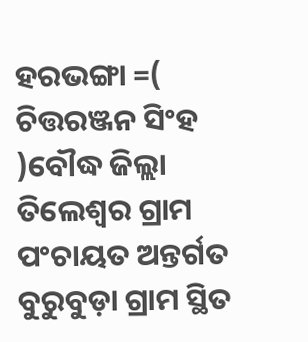ହରଭଙ୍ଗା =( ଚିତ୍ତରଞ୍ଜନ ସିଂହ )ବୌଦ୍ଧ ଜିଲ୍ଲା ତିଲେଶ୍ୱର ଗ୍ରାମ ପଂଚାୟତ ଅନ୍ତର୍ଗତ ବୁରୁବୁଡ଼ା ଗ୍ରାମ ସ୍ଥିତ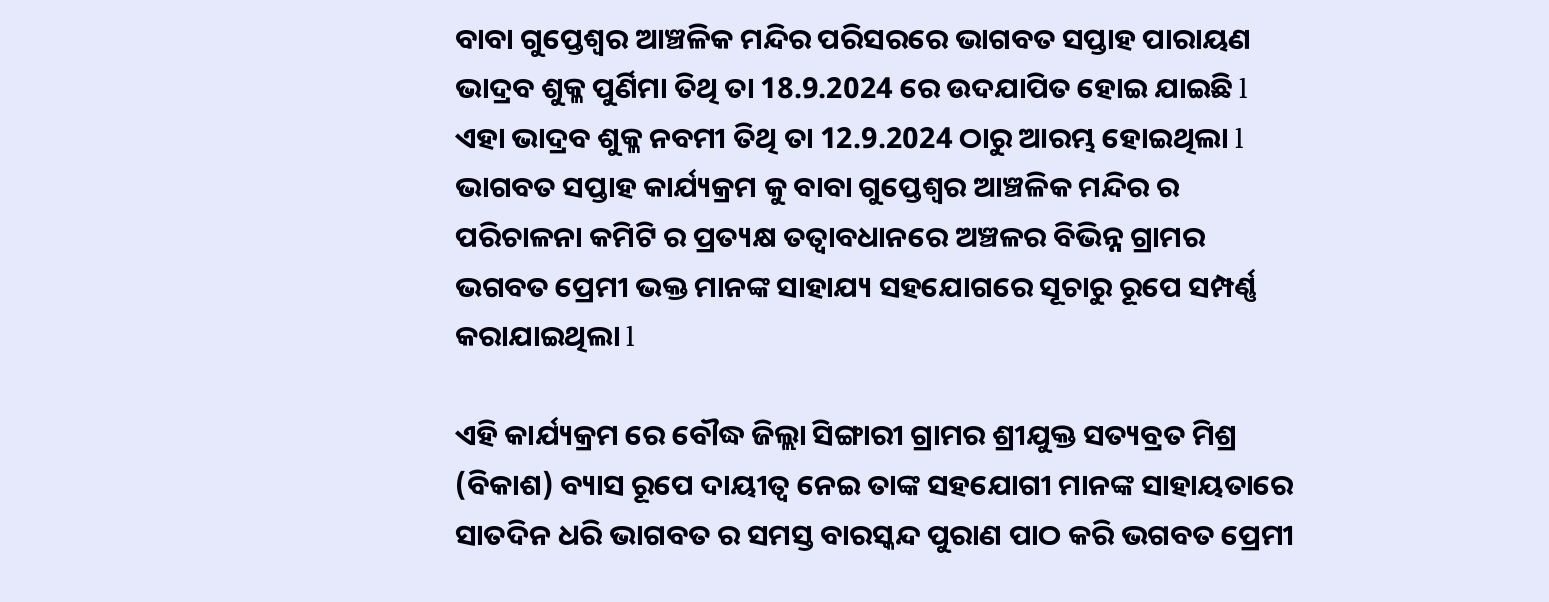ବାବା ଗୁପ୍ତେଶ୍ୱର ଆଞ୍ଚଳିକ ମନ୍ଦିର ପରିସରରେ ଭାଗବତ ସପ୍ତାହ ପାରାୟଣ ଭାଦ୍ରବ ଶୁକ୍ଳ ପୁର୍ଣିମା ତିଥି ତା 18.9.2024 ରେ ଉଦଯାପିତ ହୋଇ ଯାଇଛି l ଏହା ଭାଦ୍ରବ ଶୁକ୍ଳ ନବମୀ ତିଥି ତା 12.9.2024 ଠାରୁ ଆରମ୍ଭ ହୋଇଥିଲା l ଭାଗବତ ସପ୍ତାହ କାର୍ଯ୍ୟକ୍ରମ କୁ ବାବା ଗୁପ୍ତେଶ୍ୱର ଆଞ୍ଚଳିକ ମନ୍ଦିର ର ପରିଚାଳନା କମିଟି ର ପ୍ରତ୍ୟକ୍ଷ ତତ୍ୱାବଧାନରେ ଅଞ୍ଚଳର ବିଭିନ୍ନ ଗ୍ରାମର ଭଗବତ ପ୍ରେମୀ ଭକ୍ତ ମାନଙ୍କ ସାହାଯ୍ୟ ସହଯୋଗରେ ସୂଚାରୁ ରୂପେ ସମ୍ପର୍ଣ୍ଣ କରାଯାଇଥିଲା l

ଏହି କାର୍ଯ୍ୟକ୍ରମ ରେ ବୌଦ୍ଧ ଜିଲ୍ଲା ସିଙ୍ଗାରୀ ଗ୍ରାମର ଶ୍ରୀଯୁକ୍ତ ସତ୍ୟବ୍ରତ ମିଶ୍ର (ବିକାଶ) ବ୍ୟାସ ରୂପେ ଦାୟୀତ୍ୱ ନେଇ ତାଙ୍କ ସହଯୋଗୀ ମାନଙ୍କ ସାହାୟତାରେ ସାତଦିନ ଧରି ଭାଗବତ ର ସମସ୍ତ ବାରସ୍କନ୍ଦ ପୁରାଣ ପାଠ କରି ଭଗବତ ପ୍ରେମୀ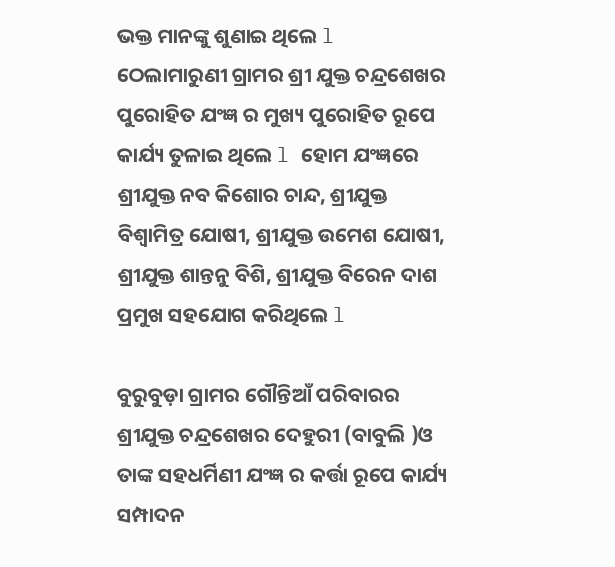ଭକ୍ତ ମାନଙ୍କୁ ଶୁଣାଇ ଥିଲେ l ଠେଲାମାରୁଣୀ ଗ୍ରାମର ଶ୍ରୀ ଯୁକ୍ତ ଚନ୍ଦ୍ରଶେଖର ପୁରୋହିତ ଯଂଜ୍ଞ ର ମୁଖ୍ୟ ପୁରୋହିତ ରୂପେ କାର୍ଯ୍ୟ ତୁଳାଇ ଥିଲେ l ହୋମ ଯଂଜ୍ଞରେ ଶ୍ରୀଯୁକ୍ତ ନବ କିଶୋର ଚାନ୍ଦ, ଶ୍ରୀଯୁକ୍ତ ବିଶ୍ୱାମିତ୍ର ଯୋଷୀ, ଶ୍ରୀଯୁକ୍ତ ଉମେଶ ଯୋଷୀ, ଶ୍ରୀଯୁକ୍ତ ଶାନ୍ତନୁ ବିଶି, ଶ୍ରୀଯୁକ୍ତ ବିରେନ ଦାଶ ପ୍ରମୁଖ ସହଯୋଗ କରିଥିଲେ l

ବୁରୁବୁଡ଼ା ଗ୍ରାମର ଗୌନ୍ତିଆଁ ପରିବାରର ଶ୍ରୀଯୁକ୍ତ ଚନ୍ଦ୍ରଶେଖର ଦେହୁରୀ (ବାବୁଲି )ଓ ତାଙ୍କ ସହଧର୍ମିଣୀ ଯଂଜ୍ଞ ର କର୍ତ୍ତା ରୂପେ କାର୍ଯ୍ୟ ସମ୍ପାଦନ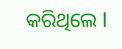କରିଥିଲେ l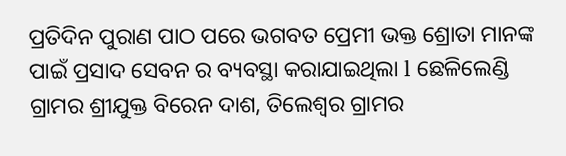ପ୍ରତିଦିନ ପୁରାଣ ପାଠ ପରେ ଭଗବତ ପ୍ରେମୀ ଭକ୍ତ ଶ୍ରୋତା ମାନଙ୍କ ପାଇଁ ପ୍ରସାଦ ସେବନ ର ବ୍ୟବସ୍ଥା କରାଯାଇଥିଲା l ଛେଳିଲେଣ୍ଡି ଗ୍ରାମର ଶ୍ରୀଯୁକ୍ତ ବିରେନ ଦାଶ, ତିଲେଶ୍ୱର ଗ୍ରାମର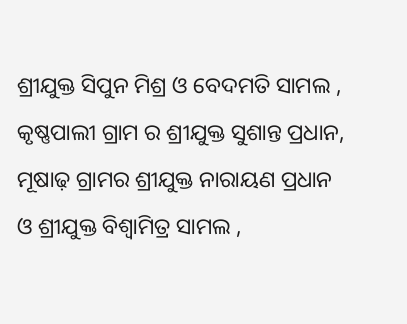ଶ୍ରୀଯୁକ୍ତ ସିପୁନ ମିଶ୍ର ଓ ବେଦମତି ସାମଲ , କୃଷ୍ଣପାଲୀ ଗ୍ରାମ ର ଶ୍ରୀଯୁକ୍ତ ସୁଶାନ୍ତ ପ୍ରଧାନ, ମୂଷାଢ଼ ଗ୍ରାମର ଶ୍ରୀଯୁକ୍ତ ନାରାୟଣ ପ୍ରଧାନ ଓ ଶ୍ରୀଯୁକ୍ତ ବିଶ୍ୱାମିତ୍ର ସାମଲ ,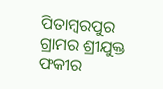ପିତାମ୍ବରପୁର ଗ୍ରାମର ଶ୍ରୀଯୁକ୍ତ ଫକୀର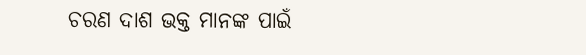ଚରଣ ଦାଶ ଭକ୍ତ ମାନଙ୍କ ପାଇଁ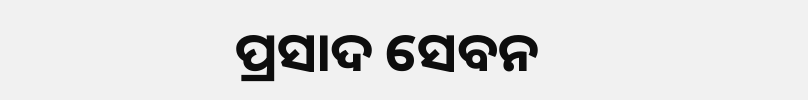ପ୍ରସାଦ ସେବନ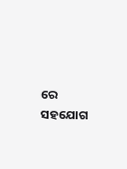ରେ ସହଯୋଗ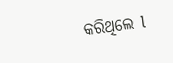କରିଥିଲେ l